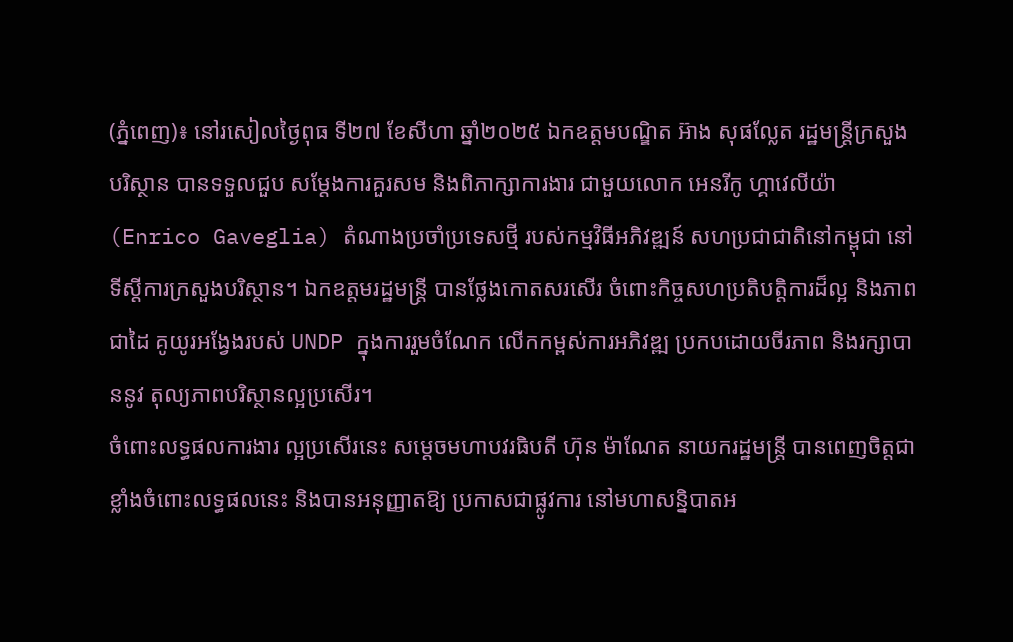(ភ្នំពេញ)៖ នៅរសៀលថ្ងៃពុធ ទី២៧ ខែសីហា ឆ្នាំ២០២៥ ឯកឧត្តមបណ្ឌិត អ៊ាង សុផល្លែត រដ្ឋមន្រ្តីក្រសួងបរិស្ថាន បានទទួលជួប សម្តែងការគួរសម និងពិភាក្សាការងារ ជាមួយលោក អេនរីកូ ហ្គាវេលីយ៉ា (Enrico Gaveglia) តំណាងប្រចាំប្រទេសថ្មី របស់កម្មវិធីអភិវឌ្ឍន៍ សហប្រជាជាតិនៅកម្ពុជា នៅទីស្តីការក្រសួងបរិស្ថាន។ ឯកឧត្តមរដ្ឋមន្រ្តី បានថ្លែងកោតសរសើរ ចំពោះកិច្ចសហប្រតិបត្តិការដ៏ល្អ និងភាពជាដៃ គូយូរអង្វែងរបស់ UNDP ក្នុងការរួមចំណែក លើកកម្ពស់ការអភិវឌ្ឍ ប្រកបដោយចីរភាព និងរក្សាបាននូវ តុល្យភាពបរិស្ថានល្អប្រសើរ។
ចំពោះលទ្ធផលការងារ ល្អប្រសើរនេះ សម្តេចមហាបវរធិបតី ហ៊ុន ម៉ាណែត នាយករដ្ឋមន្ត្រី បានពេញចិត្តជា ខ្លាំងចំពោះលទ្ធផលនេះ និងបានអនុញ្ញាតឱ្យ ប្រកាសជាផ្លូវការ នៅមហាសន្និបាតអ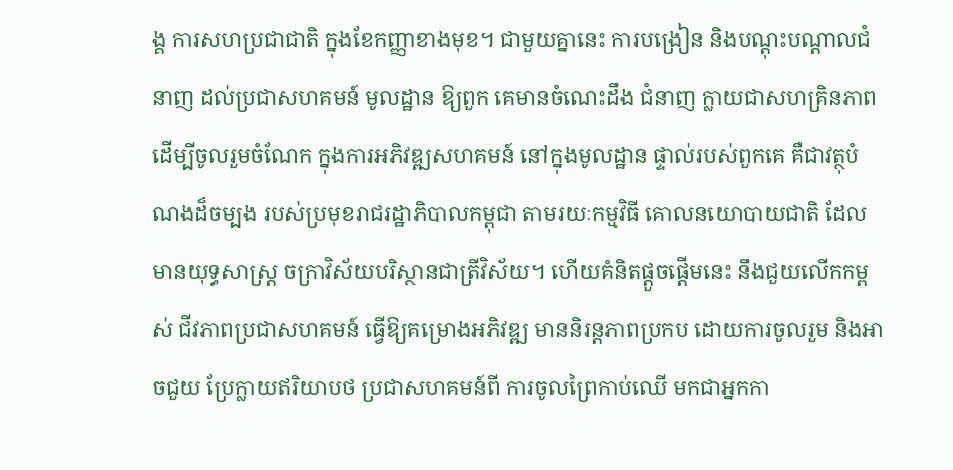ង្គ ការសហប្រជាជាតិ ក្នុងខែកញ្ញាខាងមុខ។ ជាមួយគ្នានេះ ការបង្រៀន និងបណ្តុះបណ្តាលជំនាញ ដល់ប្រជាសហគមន៍ មូលដ្ឋាន ឱ្យពួក គេមានចំណេះដឹង ជំនាញ ក្លាយជាសហគ្រិនភាព ដើម្បីចូលរួមចំណែក ក្នុងការអភិវឌ្ឍសហគមន៍ នៅក្នុងមូលដ្ឋាន ផ្ទាល់របស់ពួកគេ គឺជាវត្ថុបំណងដ៏ចម្បង របស់ប្រមុខរាជរដ្ឋាភិបាលកម្ពុជា តាមរយៈកម្មវិធី គោលនយោបាយជាតិ ដែលមានយុទ្ធសាស្រ្ត ចក្រាវិស័យបរិស្ថានជាត្រីវិស័យ។ ហើយគំនិតផ្តួចផ្តើមនេះ នឹងជួយលើកកម្ពស់ ជីវភាពប្រជាសហគមន៍ ធ្វើឱ្យគម្រោងអភិវឌ្ឍ មាននិរន្តភាពប្រកប ដោយការចូលរួម និងអាចជួយ ប្រែក្លាយឥរិយាបថ ប្រជាសហគមន៍ពី ការចូលព្រៃកាប់ឈើ មកជាអ្នកកា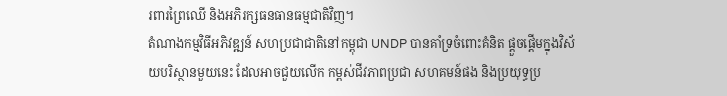រពារព្រៃឈើ និងអភិរក្សធនធានធម្មជាតិវិញ។
តំណាងកម្មវិធីអភិវឌ្ឍន៍ សហប្រជាជាតិនៅកម្ពុជា UNDP បានគាំទ្រចំពោះគំនិត ផ្តួចផ្តើមក្នុងវិស័យបរិស្ថានមួយនេះ ដែលអាចជួយលើក កម្ពស់ជីវភាពប្រជា សហគមន៍ផង និងប្រយុទ្ធប្រ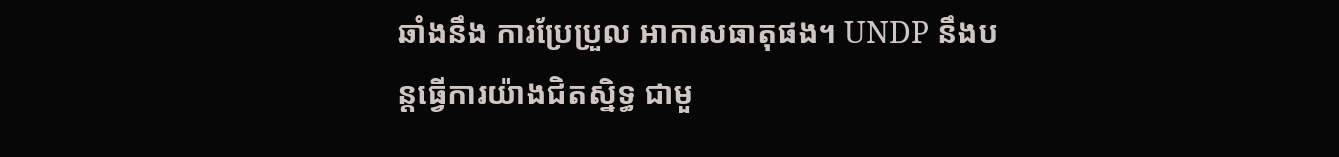ឆាំងនឹង ការប្រែប្រួល អាកាសធាតុផង។ UNDP នឹងបន្តធ្វើការយ៉ាងជិតស្និទ្ធ ជាមួ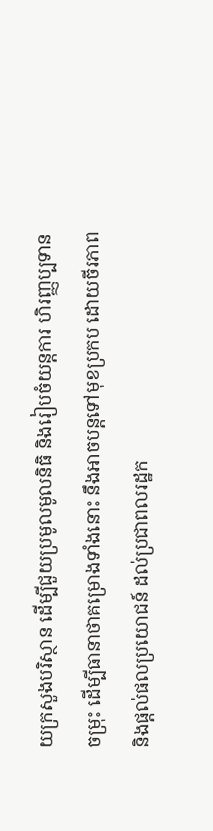យក្រសួងបរិស្ថាន ដើម្បីជួយប្រមូលមូលនិធិ និងរៀបចំយន្តការ ហិរញ្ញប្បទានចម្រុះ ដើម្បីធានាថាគម្រោងទាំងនោះ នឹងអាចបន្តទៅមុខប្រកប ដោយចីរភាព និងផ្តល់ផលប្រយោជន៍ ដល់ប្រជាពលរដ្ឋក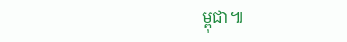ម្ពុជា៕